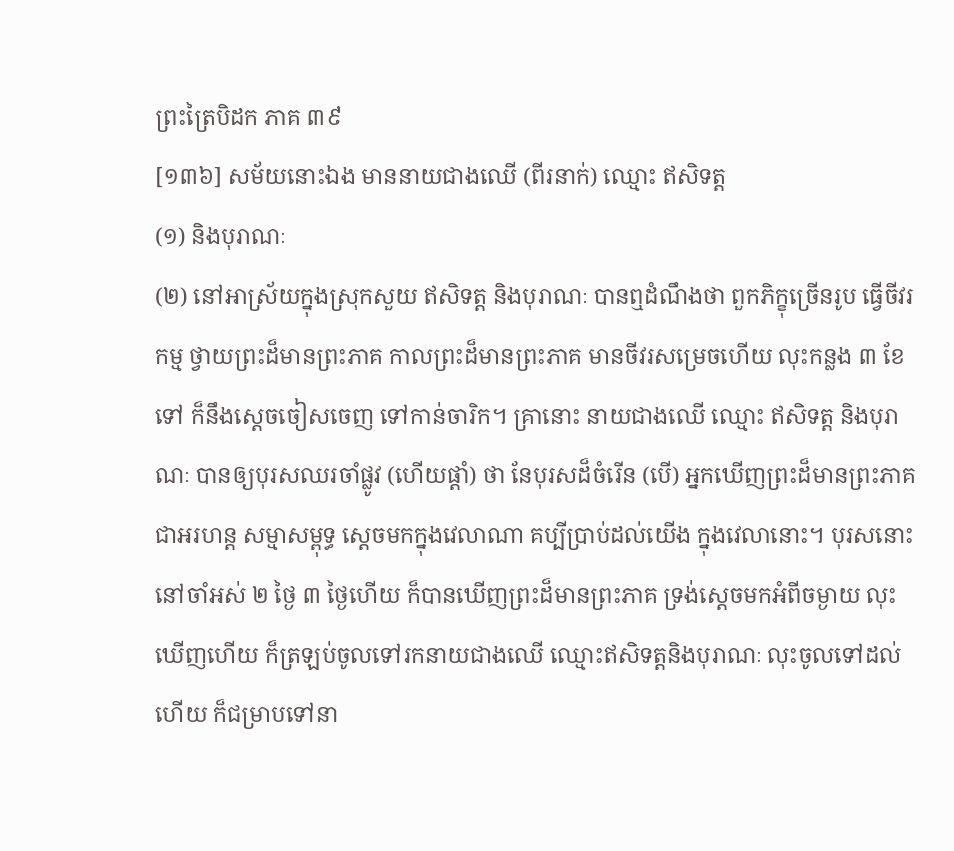ព្រះត្រៃបិដក ភាគ ៣៩
[១៣៦] សម័យនោះឯង មាននាយជាងឈើ (ពីរនាក់) ឈ្មោះ ឥសិទត្ត
(១) និងបុរាណៈ
(២) នៅអាស្រ័យក្នុងស្រុកសួយ ឥសិទត្ត និងបុរាណៈ បានឮដំណឹងថា ពួកភិក្ខុច្រើនរូប ធ្វើចីវរកម្ម ថ្វាយព្រះដ៏មានព្រះភាគ កាលព្រះដ៏មានព្រះភាគ មានចីវរសម្រេចហើយ លុះកន្លង ៣ ខែទៅ ក៏នឹងស្ដេចចៀសចេញ ទៅកាន់ចារិក។ គ្រានោះ នាយជាងឈើ ឈ្មោះ ឥសិទត្ត និងបុរាណៈ បានឲ្យបុរសឈរចាំផ្លូវ (ហើយផ្ដាំ) ថា នែបុរសដ៏ចំរើន (បើ) អ្នកឃើញព្រះដ៏មានព្រះភាគ ជាអរហន្ត សម្មាសម្ពុទ្ធ ស្ដេចមកក្នុងវេលាណា គប្បីប្រាប់ដល់យើង ក្នុងវេលានោះ។ បុរសនោះ នៅចាំអស់ ២ ថ្ងៃ ៣ ថ្ងៃហើយ ក៏បានឃើញព្រះដ៏មានព្រះភាគ ទ្រង់ស្ដេចមកអំពីចម្ងាយ លុះឃើញហើយ ក៏ត្រឡប់ចូលទៅរកនាយជាងឈើ ឈ្មោះឥសិទត្តនិងបុរាណៈ លុះចូលទៅដល់ហើយ ក៏ជម្រាបទៅនា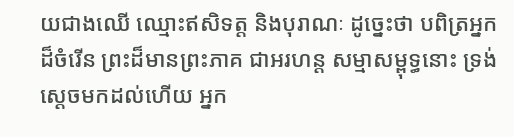យជាងឈើ ឈ្មោះឥសិទត្ត និងបុរាណៈ ដូច្នេះថា បពិត្រអ្នកដ៏ចំរើន ព្រះដ៏មានព្រះភាគ ជាអរហន្ត សម្មាសម្ពុទ្ធនោះ ទ្រង់ស្ដេចមកដល់ហើយ អ្នក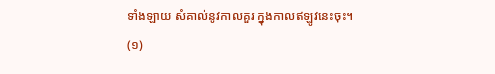ទាំងឡាយ សំគាល់នូវកាលគួរ ក្នុងកាលឥឡូវនេះចុះ។
(១)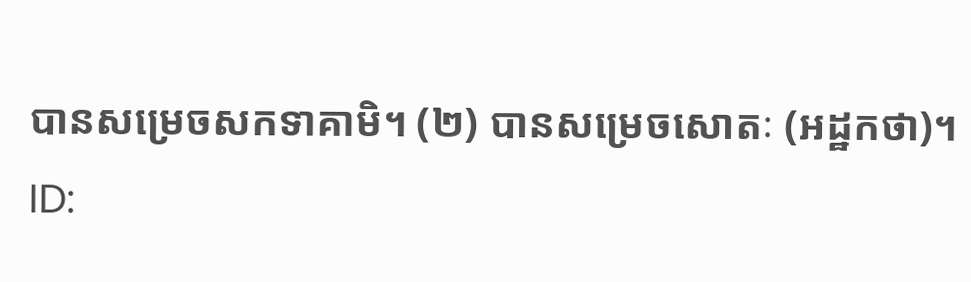បានសម្រេចសកទាគាមិ។ (២) បានសម្រេចសោតៈ (អដ្ឋកថា)។
ID: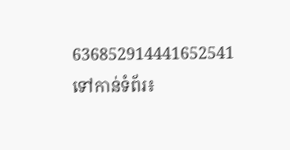636852914441652541
ទៅកាន់ទំព័រ៖